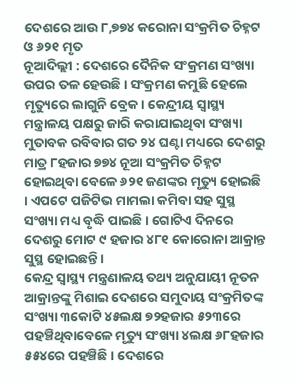ଦେଶରେ ଆଉ ୮,୭୭୪ କରୋନା ସଂକ୍ରମିତ ଚିହ୍ନଟ ଓ ୬୨୧ ମୃତ
ନୂଆଦିଲ୍ଲୀ : ଦେଶରେ ଦୈନିକ ସଂକ୍ରମଣ ସଂଖ୍ୟା ଉପର ତଳ ହେଉଛି । ସଂକ୍ରମଣ କମୁଛି ହେଲେ ମୃତ୍ୟୁରେ ଲାଗୁନି ବ୍ରେକ। କେନ୍ଦ୍ରୀୟ ସ୍ୱାସ୍ଥ୍ୟ ମନ୍ତ୍ରାଳୟ ପକ୍ଷରୁ ଜାରି କରାଯାଇଥିବା ସଂଖ୍ୟା ମୁତାବକ ରବିବାର ଗତ ୨୪ ଘଣ୍ଟା ମଧ୍ୟରେ ଦେଶରୁ ମାତ୍ର ୮ହଜାର ୭୭୪ ନୂଆ ସଂକ୍ରମିତ ଚିହ୍ନଟ ହୋଇଥିବା ବେଳେ ୬୨୧ ଜଣଙ୍କର ମୃତ୍ୟୁ ହୋଇଛି । ଏପଟେ ପଜିଟିଭ ମାମଲା କମିବା ସହ ସୁସ୍ଥ ସଂଖ୍ୟା ମଧ୍ୟ ବୃଦ୍ଧି ପାଇଛି । ଗୋଟିଏ ଦିନରେ ଦେଶରୁ ମୋଟ ୯ ହଜାର ୪୮୧ କୋରୋନା ଆକ୍ରାନ୍ତ ସୁସ୍ଥ ହୋଇଛନ୍ତି।
କେନ୍ଦ୍ର ସ୍ବାସ୍ଥ୍ୟ ମନ୍ତ୍ରଣାଳୟ ତଥ୍ୟ ଅନୁଯାୟୀ ନୂତନ ଆକ୍ରାନ୍ତଙ୍କୁ ମିଶାଇ ଦେଶରେ ସମୁଦାୟ ସଂକ୍ରମିତଙ୍କ ସଂଖ୍ୟା ୩କୋଟି ୪୫ଲକ୍ଷ ୭୨ହଜାର ୫୨୩ରେ ପହଞ୍ଚିଥିବାବେଳେ ମୃତ୍ୟୁ ସଂଖ୍ୟା ୪ଲକ୍ଷ ୬୮ହଜାର ୫୫୪ରେ ପହଞ୍ଚିଛି । ଦେଶରେ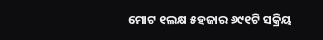ମୋଟ ୧ଲକ୍ଷ ୫ହଜାର ୬୯୧ଟି ସକ୍ରିୟ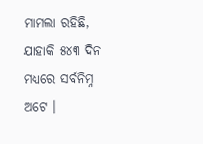ମାମଲା ରହିଛି, ଯାହାକି ୫୪୩ ଦିନ ମଧ୍ୟରେ ସର୍ବନିମ୍ନ ଅଟେ ।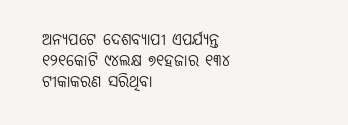ଅନ୍ୟପଟେ ଦେଶବ୍ୟାପୀ ଏପର୍ଯ୍ୟନ୍ତ ୧୨୧କୋଟି ୯୪ଲକ୍ଷ ୭୧ହଜାର ୧୩୪ ଟୀକାକରଣ ସରିଥିବା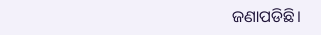ଜଣାପଡିଛି।